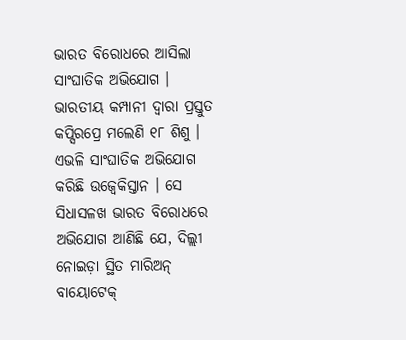ଭାରତ ବିରୋଧରେ ଆସିଲା ସାଂଘାତିକ ଅଭିଯୋଗ । ଭାରତୀୟ କମ୍ପାନୀ ଦ୍ୱାରା ପ୍ରସ୍ତୁତ କପ୍ସିରପ୍ରେ ମଲେଣି ୧୮ ଶିଶୁ । ଏଭଳି ସାଂଘାତିକ ଅଭିଯୋଗ କରିଛି ଉଜ୍ବେକିସ୍ତାନ । ସେ ସିଧାସଳଖ ଭାରତ ବିରୋଧରେ ଅଭିଯୋଗ ଆଣିଛି ଯେ, ଦିଲ୍ଲୀ ନୋଇଡ଼ା ସ୍ଥିତ ମାରିଅନ୍ ବାୟୋଟେକ୍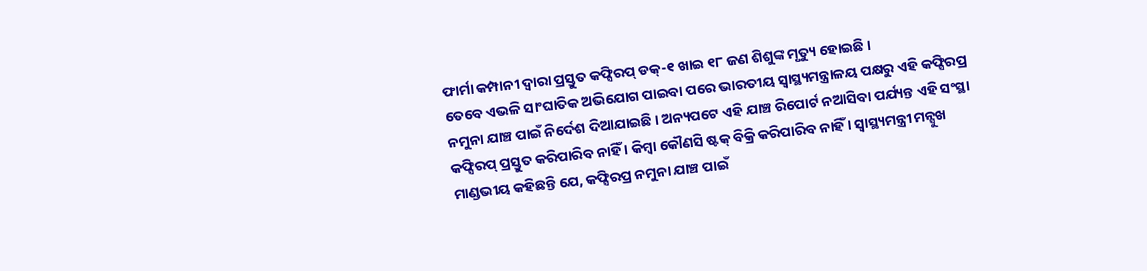ଫାର୍ମା କମ୍ପାନୀ ଦ୍ୱାରା ପ୍ରସ୍ତୁତ କଫ୍ସିରପ୍ ଡକ୍-୧ ଖାଇ ୧୮ ଜଣ ଶିଶୁଙ୍କ ମୃତ୍ୟୁ ହୋଇଛି ।
ତେବେ ଏଭଳି ସାଂଘାତିକ ଅଭିଯୋଗ ପାଇବା ପରେ ଭାରତୀୟ ସ୍ୱାସ୍ଥ୍ୟମନ୍ତ୍ରାଳୟ ପକ୍ଷରୁ ଏହି କଫ୍ସିରପ୍ର ନମୁନା ଯାଞ୍ଚ ପାଇଁ ନିର୍ଦେଶ ଦିଆଯାଇଛି । ଅନ୍ୟପଟେ ଏହି ଯାଞ୍ଚ ରିପୋର୍ଟ ନଆସିବା ପର୍ଯ୍ୟନ୍ତ ଏହି ସଂସ୍ଥା କଫ୍ସିରପ୍ ପ୍ରସ୍ତୁତ କରିପାରିବ ନାହିଁ । କିମ୍ବା କୌଣସି ଷ୍ଟକ୍ ବିକ୍ରି କରିପାରିବ ନାହିଁ । ସ୍ୱାସ୍ଥ୍ୟମନ୍ତ୍ରୀ ମନ୍ସୁଖ ମାଣ୍ଡଭୀୟ କହିଛନ୍ତି ଯେ, କଫ୍ସିରପ୍ର ନମୁନା ଯାଞ୍ଚ ପାଇଁ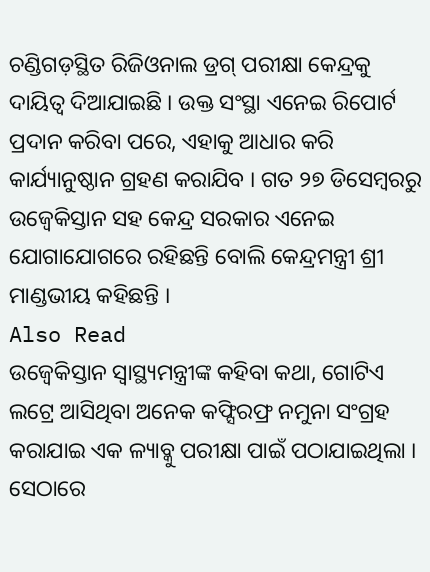ଚଣ୍ଡିଗଡ଼ସ୍ଥିତ ରିଜିଓନାଲ ଡ୍ରଗ୍ ପରୀକ୍ଷା କେନ୍ଦ୍ରକୁ ଦାୟିତ୍ୱ ଦିଆଯାଇଛି । ଉକ୍ତ ସଂସ୍ଥା ଏନେଇ ରିପୋର୍ଟ ପ୍ରଦାନ କରିବା ପରେ, ଏହାକୁ ଆଧାର କରି କାର୍ଯ୍ୟାନୁଷ୍ଠାନ ଗ୍ରହଣ କରାଯିବ । ଗତ ୨୭ ଡିସେମ୍ବରରୁ ଉଜ୍ବେକିସ୍ତାନ ସହ କେନ୍ଦ୍ର ସରକାର ଏନେଇ ଯୋଗାଯୋଗରେ ରହିଛନ୍ତି ବୋଲି କେନ୍ଦ୍ରମନ୍ତ୍ରୀ ଶ୍ରୀ ମାଣ୍ଡଭୀୟ କହିଛନ୍ତି ।
Also Read
ଉଜ୍ବେକିସ୍ତାନ ସ୍ୱାସ୍ଥ୍ୟମନ୍ତ୍ରୀଙ୍କ କହିବା କଥା, ଗୋଟିଏ ଲଟ୍ରେ ଆସିଥିବା ଅନେକ କଫ୍ସିରଫ୍ର ନମୁନା ସଂଗ୍ରହ କରାଯାଇ ଏକ ଳ୍ୟାବ୍କୁ ପରୀକ୍ଷା ପାଇଁ ପଠାଯାଇଥିଲା । ସେଠାରେ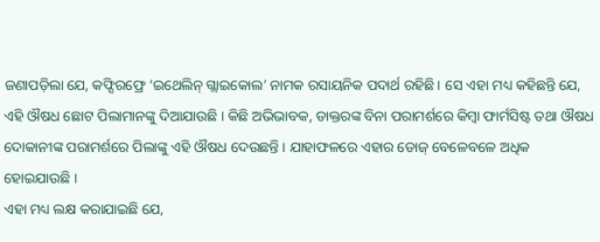ଜଣାପଡ଼ିଲା ଯେ, କଫ୍ସିରଫ୍ରେ ‘ଇଥେଲିନ୍ ଗ୍ଲାଇକୋଲ’ ନାମକ ରସାୟନିକ ପଦାର୍ଥ ରହିଛି । ସେ ଏହା ମଧ୍ୟ କହିଛନ୍ତି ଯେ, ଏହି ଔଷଧ ଛୋଟ ପିଲାମାନଙ୍କୁ ଦିଆଯାଉଛି । କିଛି ଅଭିଭାବକ, ଡାକ୍ତରଙ୍କ ବିନା ପରାମର୍ଶରେ କିମ୍ବା ଫାର୍ମସିଷ୍ଟ ତଥା ଔଷଧ ଦୋକାନୀଙ୍କ ପରାମର୍ଶରେ ପିଲାଙ୍କୁ ଏହି ଔଷଧ ଦେଉଛନ୍ତି । ଯାହାଫଳରେ ଏହାର ଡୋଜ୍ ବେଳେବଳେ ଅଧିକ ହୋଇଯାଉଛି ।
ଏହା ମଧ୍ୟ ଲକ୍ଷ କରାଯାଇଛି ଯେ,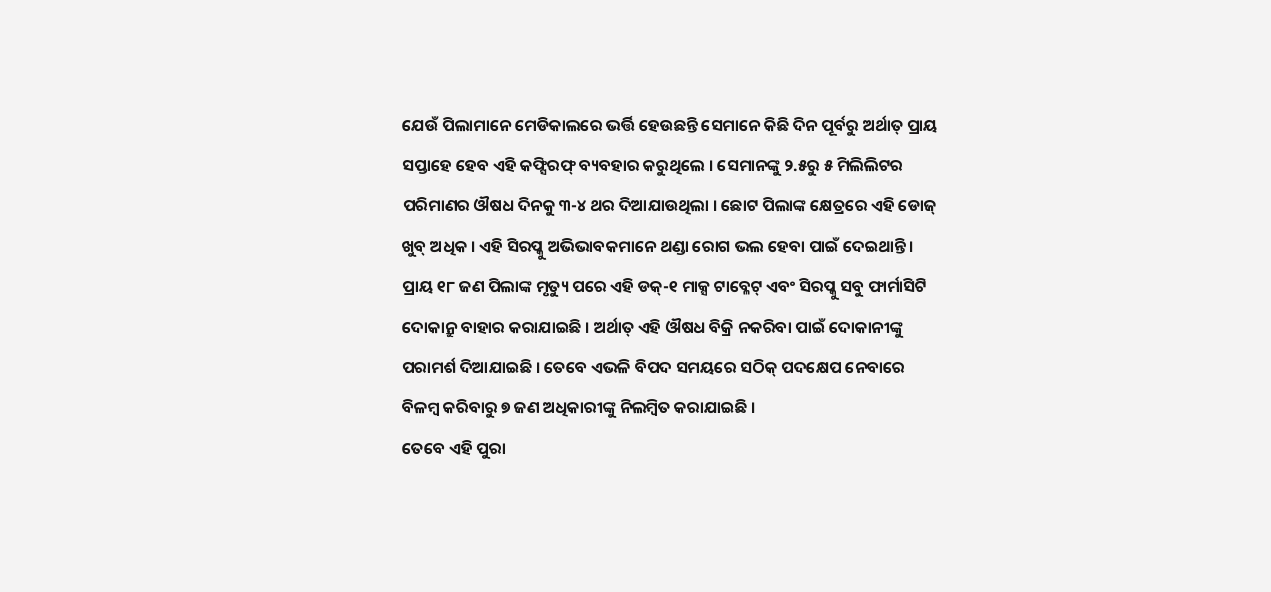ଯେଉଁ ପିଲାମାନେ ମେଡିକାଲରେ ଭର୍ତ୍ତି ହେଉଛନ୍ତି ସେମାନେ କିଛି ଦିନ ପୂର୍ବରୁ ଅର୍ଥାତ୍ ପ୍ରାୟ ସପ୍ତାହେ ହେବ ଏହି କଫ୍ସିରଫ୍ ବ୍ୟବହାର କରୁଥିଲେ । ସେମାନଙ୍କୁ ୨.୫ରୁ ୫ ମିଲିଲିଟର ପରିମାଣର ଔଷଧ ଦିନକୁ ୩-୪ ଥର ଦିଆଯାଉଥିଲା । ଛୋଟ ପିଲାଙ୍କ କ୍ଷେତ୍ରରେ ଏହି ଡୋଜ୍ ଖୁବ୍ ଅଧିକ । ଏହି ସିରପ୍କୁ ଅଭିଭାବକମାନେ ଥଣ୍ଡା ରୋଗ ଭଲ ହେବା ପାଇଁ ଦେଇଥାନ୍ତି ।
ପ୍ରାୟ ୧୮ ଜଣ ପିଲାଙ୍କ ମୃତ୍ୟୁ ପରେ ଏହି ଡକ୍-୧ ମାକ୍ସ ଟାବ୍ଳେଟ୍ ଏବଂ ସିରପ୍କୁ ସବୁ ଫାର୍ମାସିଟି ଦୋକାନ୍ରୁ ବାହାର କରାଯାଇଛି । ଅର୍ଥାତ୍ ଏହି ଔଷଧ ବିକ୍ରି ନକରିବା ପାଇଁ ଦୋକାନୀଙ୍କୁ ପରାମର୍ଶ ଦିଆଯାଇଛି । ତେବେ ଏଭଳି ବିପଦ ସମୟରେ ସଠିକ୍ ପଦକ୍ଷେପ ନେବାରେ ବିଳମ୍ବ କରିବାରୁ ୭ ଜଣ ଅଧିକାରୀଙ୍କୁ ନିଲମ୍ବିତ କରାଯାଇଛି ।
ତେବେ ଏହି ପୁରା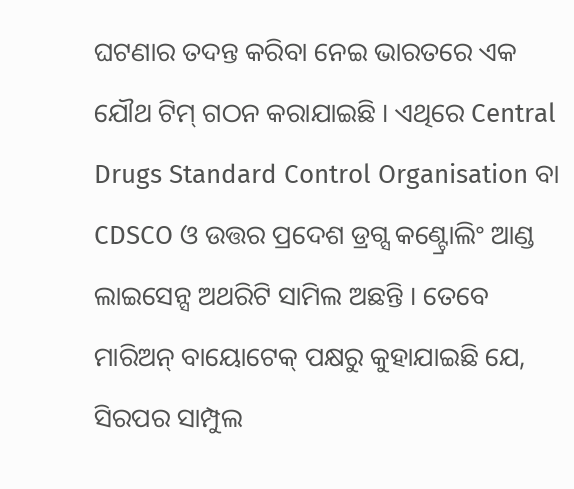ଘଟଣାର ତଦନ୍ତ କରିବା ନେଇ ଭାରତରେ ଏକ ଯୌଥ ଟିମ୍ ଗଠନ କରାଯାଇଛି । ଏଥିରେ Central Drugs Standard Control Organisation ବା CDSCO ଓ ଉତ୍ତର ପ୍ରଦେଶ ଡ୍ରଗ୍ସ କଣ୍ଟ୍ରୋଲିଂ ଆଣ୍ଡ ଲାଇସେନ୍ସ ଅଥରିଟି ସାମିଲ ଅଛନ୍ତି । ତେବେ ମାରିଅନ୍ ବାୟୋଟେକ୍ ପକ୍ଷରୁ କୁହାଯାଇଛି ଯେ, ସିରପର ସାମ୍ପୁଲ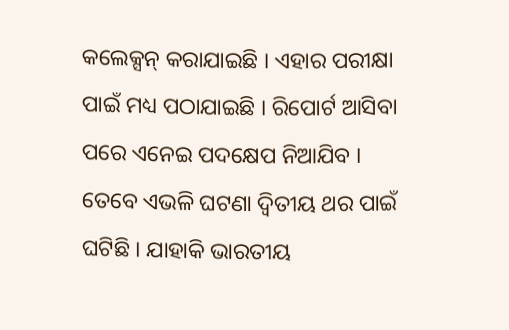କଲେକ୍ସନ୍ କରାଯାଇଛି । ଏହାର ପରୀକ୍ଷା ପାଇଁ ମଧ୍ୟ ପଠାଯାଇଛି । ରିପୋର୍ଟ ଆସିବା ପରେ ଏନେଇ ପଦକ୍ଷେପ ନିଆଯିବ ।
ତେବେ ଏଭଳି ଘଟଣା ଦ୍ୱିତୀୟ ଥର ପାଇଁ ଘଟିଛି । ଯାହାକି ଭାରତୀୟ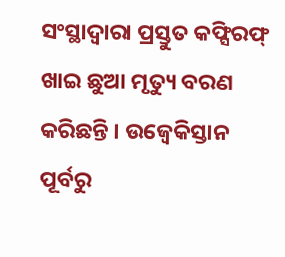ସଂସ୍ଥାଦ୍ୱାରା ପ୍ରସ୍ତୁତ କଫ୍ସିରଫ୍ ଖାଇ ଛୁଆ ମୃତ୍ୟୁ ବରଣ କରିଛନ୍ତି । ଉଜ୍ବେକିସ୍ତାନ ପୂର୍ବରୁ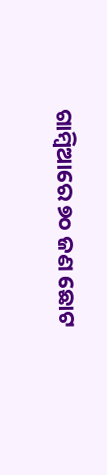ଗାମ୍ବିଆରେ ୭୦ ଜଣ ଛୋଟ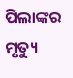ପିଲାଙ୍କର ମୃତ୍ୟୁ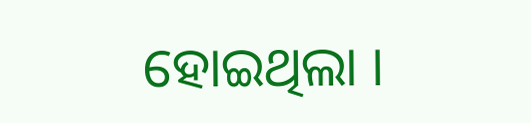ହୋଇଥିଲା ।